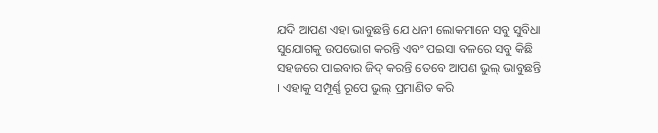ଯଦି ଆପଣ ଏହା ଭାବୁଛନ୍ତି ଯେ ଧନୀ ଲୋକମାନେ ସବୁ ସୁବିଧା ସୁଯୋଗକୁ ଉପଭୋଗ କରନ୍ତି ଏବଂ ପଇସା ବଳରେ ସବୁ କିଛି ସହଜରେ ପାଇବାର ଜିଦ୍ କରନ୍ତି ତେବେ ଆପଣ ଭୁଲ୍ ଭାବୁଛନ୍ତି । ଏହାକୁ ସମ୍ପୂର୍ଣ୍ଣ ରୂପେ ଭୁଲ୍ ପ୍ରମାଣିତ କରି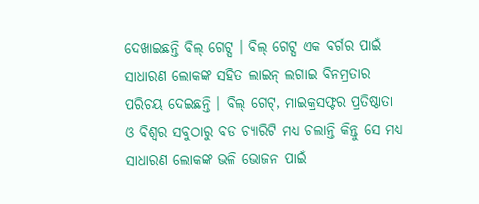ଦେଖାଇଛନ୍ତି ବିଲ୍ ଗେଟ୍ସ । ବିଲ୍ ଗେଟ୍ସ ଏକ ବର୍ଗର ପାଇଁ ସାଧାରଣ ଲୋକଙ୍କ ସହିତ ଲାଇନ୍ ଲଗାଇ ବିନମ୍ରତାର ପରିଚୟ ଦେଇଛନ୍ତି । ବିଲ୍ ଗେଟ୍, ମାଇକ୍ରସଫ୍ଟର ପ୍ରତିଷ୍ଠାତା ଓ ବିଶ୍ୱର ସବୁଠାରୁ ବଡ ଚ୍ୟାରିଟି ମଧ୍ୟ ଚଲାନ୍ତି କିନ୍ତୁ ସେ ମଧ୍ୟ ସାଧାରଣ ଲୋକଙ୍କ ଭଳି ଭୋଜନ ପାଇଁ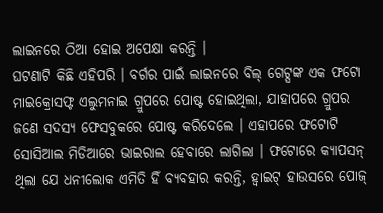ଲାଇନରେ ଠିଆ ହୋଇ ଅପେକ୍ଷା କରନ୍ତି ।
ଘଟଣାଟି କିଛି ଏହିପରି । ବର୍ଗର ପାଇଁ ଲାଇନରେ ବିଲ୍ ଗେଟ୍ସଙ୍କ ଏକ ଫଟୋ ମାଇକ୍ରୋସଫ୍ଟ ଏଲୁମନାଇ ଗ୍ରୁପରେ ପୋଷ୍ଟ ହୋଇଥିଲା, ଯାହାପରେ ଗ୍ରୁପର ଜଣେ ସଦସ୍ୟ ଫେସବୁକରେ ପୋଷ୍ଟ କରିଦେଲେ । ଏହାପରେ ଫଟୋଟି ସୋସିଆଲ ମିଡିଆରେ ଭାଇରାଲ ହେବାରେ ଲାଗିଲା । ଫଟୋରେ କ୍ୟାପସନ୍ ଥିଲା ଯେ ଧନୀଲୋକ ଏମିତି ହିଁ ବ୍ୟବହାର କରନ୍ତି, ହ୍ୱାଇଟ୍ ହାଉସରେ ପୋଜ୍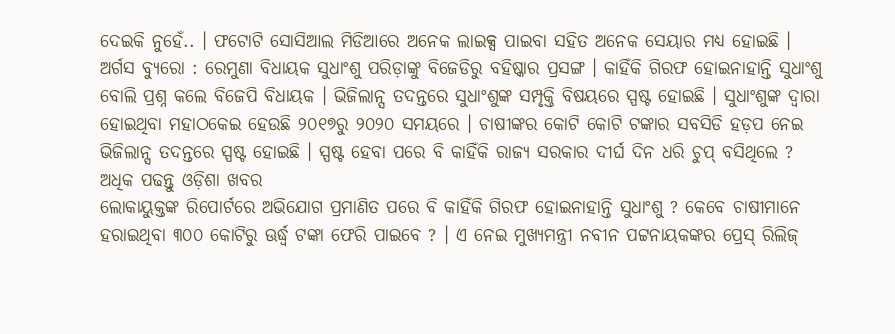ଦେଇକି ନୁହେଁ.. । ଫଟୋଟି ସୋସିଆଲ ମିଡିଆରେ ଅନେକ ଲାଇକ୍ସ ପାଇବା ସହିତ ଅନେକ ସେୟାର ମଧ୍ୟ ହୋଇଛି ।
ଅର୍ଗସ ବ୍ୟୁରୋ : ରେମୁଣା ବିଧାୟକ ସୁଧାଂଶୁ ପରିଡ଼ାଙ୍କୁ ବିଜେଡିରୁ ବହିଷ୍କାର ପ୍ରସଙ୍ଗ । କାହିଁକି ଗିରଫ ହୋଇନାହାନ୍ତି ସୁଧାଂଶୁ ବୋଲି ପ୍ରଶ୍ନ କଲେ ବିଜେପି ବିଧାୟକ । ଭିଜିଲାନ୍ସ ତଦନ୍ତରେ ସୁଧାଂଶୁଙ୍କ ସମ୍ପୃକ୍ତି ବିଷୟରେ ସ୍ପଷ୍ଟ ହୋଇଛି । ସୁଧାଂଶୁଙ୍କ ଦ୍ବାରା ହୋଇଥିବା ମହାଠକେଇ ହେଉଛି ୨୦୧୭ରୁ ୨୦୨୦ ସମୟରେ । ଚାଷୀଙ୍କର କୋଟି କୋଟି ଟଙ୍କାର ସବସିଡି ହଡ଼ପ ନେଇ ଭିଜିଲାନ୍ସ ତଦନ୍ତରେ ସ୍ପଷ୍ଟ ହୋଇଛି । ସ୍ପଷ୍ଟ ହେବା ପରେ ବି କାହିଁକି ରାଜ୍ୟ ସରକାର ଦୀର୍ଘ ଦିନ ଧରି ଚୁପ୍ ବସିଥିଲେ ?
ଅଧିକ ପଢନ୍ତୁ ଓଡ଼ିଶା ଖବର
ଲୋକାୟୁକ୍ତଙ୍କ ରିପୋର୍ଟରେ ଅଭିଯୋଗ ପ୍ରମାଣିତ ପରେ ବି କାହିଁକି ଗିରଫ ହୋଇନାହାନ୍ତି ସୁଧାଂଶୁ ? କେବେ ଚାଷୀମାନେ ହରାଇଥିବା ୩୦୦ କୋଟିରୁ ଊର୍ଦ୍ଧ୍ବ ଟଙ୍କା ଫେରି ପାଇବେ ? । ଏ ନେଇ ମୁଖ୍ୟମନ୍ତ୍ରୀ ନବୀନ ପଟ୍ଟନାୟକଙ୍କର ପ୍ରେସ୍ ରିଲିଜ୍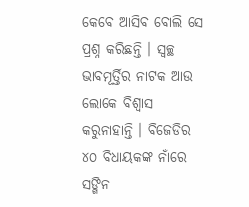କେବେ ଆସିବ ବୋଲି ସେ ପ୍ରଶ୍ନ କରିଛନ୍ତି । ସ୍ଵଚ୍ଛ ଭାବମୂର୍ତ୍ତିର ନାଟକ ଆଉ ଲୋକେ ବିଶ୍ଵାସ କରୁନାହାନ୍ତି । ବିଜେଡିର ୪୦ ବିଧାୟକଙ୍କ ନାଁରେ ସଙ୍ଗିନ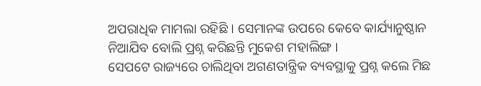ଅପରାଧିକ ମାମଲା ରହିଛି । ସେମାନଙ୍କ ଉପରେ କେବେ କାର୍ଯ୍ୟାନୁଷ୍ଠାନ ନିଆଯିବ ବୋଲି ପ୍ରଶ୍ନ କରିଛନ୍ତି ମୁକେଶ ମହାଲିଙ୍ଗ ।
ସେପଟେ ରାଜ୍ୟରେ ଚାଲିଥିବା ଅଗଣତାନ୍ତ୍ରିକ ବ୍ୟବସ୍ଥାକୁ ପ୍ରଶ୍ନ କଲେ ମିଛ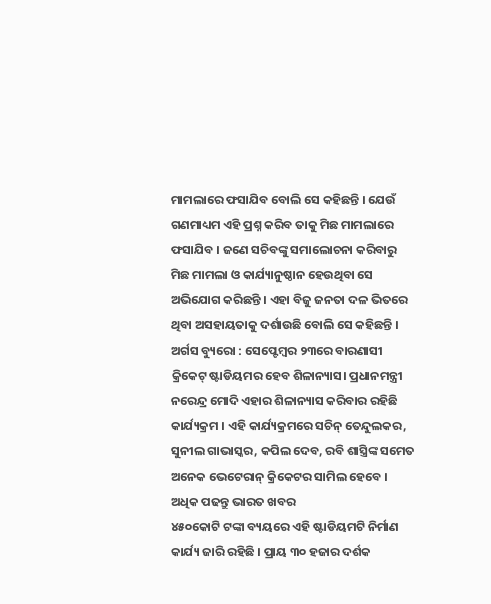ମାମଲାରେ ଫସାଯିବ ବୋଲି ସେ କହିଛନ୍ତି । ଯେଉଁ ଗଣମାଧ୍ୟମ ଏହି ପ୍ରଶ୍ନ କରିବ ତାକୁ ମିଛ ମାମଲାରେ ଫସାଯିବ । ଜଣେ ସଚିବଙ୍କୁ ସମାଲୋଚନା କରିବାରୁ ମିଛ ମାମଲା ଓ କାର୍ଯ୍ୟାନୁଷ୍ଠାନ ହେଉଥିବା ସେ ଅଭିଯୋଗ କରିଛନ୍ତି । ଏହା ବିଜୁ ଜନତା ଦଳ ଭିତରେ ଥିବା ଅସହାୟତାକୁ ଦର୍ଶାଉଛି ବୋଲି ସେ କହିଛନ୍ତି ।
ଅର୍ଗସ ବ୍ୟୁରୋ : ସେପ୍ଟେମ୍ବର ୨୩ରେ ବାରଣାସୀ କ୍ରିକେଟ୍ ଷ୍ଟାଡିୟମର ହେବ ଶିଳାନ୍ୟାସ। ପ୍ରଧାନମନ୍ତ୍ରୀ ନରେନ୍ଦ୍ର ମୋଦି ଏହାର ଶିଳାନ୍ୟାସ କରିବାର ରହିଛି କାର୍ଯ୍ୟକ୍ରମ । ଏହି କାର୍ଯ୍ୟକ୍ରମରେ ସଚିନ୍ ତେନ୍ଦୁଲକର, ସୁନୀଲ ଗାଭାସ୍କର, କପିଲ ଦେବ, ରବି ଶାସ୍ତ୍ରିଙ୍କ ସମେତ ଅନେକ ଭେଟେରାନ୍ କ୍ରିକେଟର ସାମିଲ ହେବେ ।
ଅଧିକ ପଢନ୍ତୁ ଭାରତ ଖବର
୪୫୦କୋଟି ଟଙ୍କା ବ୍ୟୟରେ ଏହି ଷ୍ଟାଡିୟମଟି ନିର୍ମାଣ କାର୍ଯ୍ୟ ଜାରି ରହିଛି । ପ୍ରାୟ ୩୦ ହଜାର ଦର୍ଶକ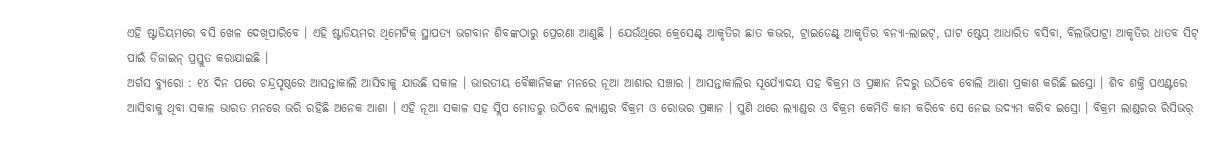ଏହି ଷ୍ଟାଡିୟମରେ ବସି ଖେଳ ଦେଖିପାରିବେ । ଏହି ଷ୍ଟାଡିୟମର ଥିମେଟିକ୍ ସ୍ଥାପତ୍ୟ ଭଗବାନ ଶିବଙ୍କଠାରୁ ପ୍ରେରଣା ଆଣୁଛି । ଯେଉଁଥିରେ କ୍ରେସେଣ୍ଟ୍ ଆକୃତିର ଛାତ କଭର, ଟ୍ରାଇଡେଣ୍ଟ୍ ଆକୃତିର ବନ୍ୟା-ଲାଇଟ୍, ଘାଟ ଷ୍ଟେପ୍ ଆଧାରିତ ବସିବା, ବିଲଭିପାଟ୍ରା ଆକୃତିର ଧାତବ ସିଟ୍ ପାଇଁ ଡିଜାଇନ୍ ପ୍ରସ୍ତୁତ କରାଯାଇଛି ।
ଅର୍ଗସ ବ୍ୟୁରୋ : ୧୪ ଦିନ ପରେ ଚନ୍ଦ୍ରପୃଷ୍ଠରେ ଆସନ୍ତାକାଲି ଆସିବାକୁ ଯାଉଛି ସକାଳ । ଭାରତୀୟ ବୈଜ୍ଞାନିକଙ୍କ ମନରେ ନୂଆ ଆଶାର ସଞ୍ଚାର । ଆସନ୍ତାକାଲିର ସୂର୍ଯ୍ୟୋଦୟ ସହ ବିକ୍ରମ ଓ ପ୍ରଜ୍ଞାନ ନିଦରୁ ଉଠିବେ ବୋଲି ଆଶା ପ୍ରକାଶ କରିଛି ଇସ୍ରୋ । ଶିବ ଶକ୍ତି ପଏଣ୍ଟରେ ଆସିବାକୁ ଥିବା ସକାଳ ଭାରତ ମନରେ ଭରି ରହିଛି ଅନେକ ଆଶା । ଏହି ନୂଆ ସକାଳ ସହ ସ୍ଲିପ ମୋଡରୁ ଉଠିବେ ଲ୍ୟାଣ୍ଡର ବିକ୍ରମ ଓ ରୋଭର ପ୍ରଜ୍ଞାନ । ପୁଣି ଥରେ ଲ୍ୟାଣ୍ଡର ଓ ବିକ୍ରମ କେମିତି କାମ କରିବେ ସେ ନେଇ ଉଦ୍ୟମ କରିବ ଇସ୍ରୋ । ବିକ୍ରମ ଲାଣ୍ଡରର ରିସିଭର୍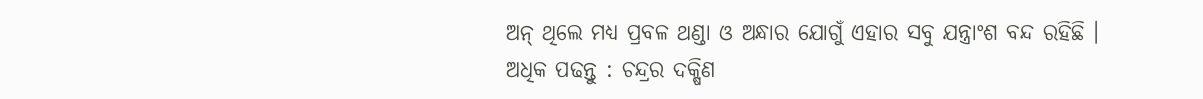ଅନ୍ ଥିଲେ ମଧ୍ୟ ପ୍ରବଳ ଥଣ୍ଡା ଓ ଅନ୍ଧାର ଯୋଗୁଁ ଏହାର ସବୁ ଯନ୍ତ୍ରାଂଶ ବନ୍ଦ ରହିଛି ।
ଅଧିକ ପଢନ୍ତୁ : ଚନ୍ଦ୍ରର ଦକ୍ଷିଣ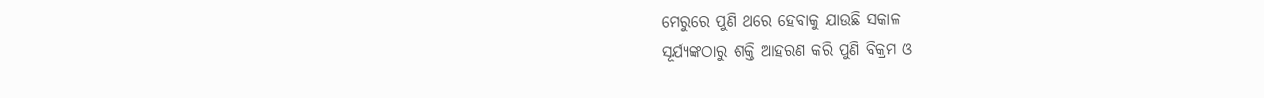ମେରୁରେ ପୁଣି ଥରେ ହେବାକୁ ଯାଉଛି ସକାଳ
ସୂର୍ଯ୍ୟଙ୍କଠାରୁ ଶକ୍ତି ଆହରଣ କରି ପୁଣି ବିକ୍ରମ ଓ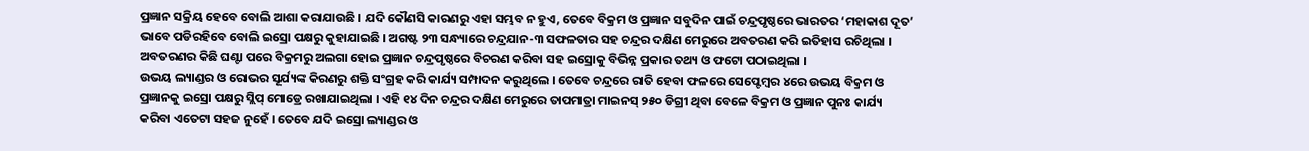ପ୍ରଜ୍ଞାନ ସକ୍ରିୟ ହେବେ ବୋଲି ଆଶା କରାଯାଉଛି । ଯଦି କୌଣସି କାରଣରୁ ଏହା ସମ୍ଭବ ନ ହୁଏ, ତେବେ ବିକ୍ରମ ଓ ପ୍ରଜ୍ଞାନ ସବୁଦିନ ପାଇଁ ଚନ୍ଦ୍ରପୃଷ୍ଠରେ ଭାରତର ‘ମହାକାଶ ଦୂତ’ ଭାବେ ପଡିରହିବେ ବୋଲି ଇସ୍ରୋ ପକ୍ଷରୁ କୁହାଯାଇଛି । ଅଗଷ୍ଟ ୨୩ ସନ୍ଧ୍ୟାରେ ଚନ୍ଦ୍ରଯାନ-୩ ସଫଳତାର ସହ ଚନ୍ଦ୍ରର ଦକ୍ଷିଣ ମେରୁରେ ଅବତରଣ କରି ଇତିହାସ ରଚିଥିଲା । ଅବତରଣର କିଛି ଘଣ୍ଟା ପରେ ବିକ୍ରମରୁ ଅଲଗା ହୋଇ ପ୍ରଜ୍ଞାନ ଚନ୍ଦ୍ରପୃଷ୍ଠରେ ବିଚରଣ କରିବା ସହ ଇସ୍ରୋକୁ ବିଭିନ୍ନ ପ୍ରକାର ତଥ୍ୟ ଓ ଫଟୋ ପଠାଇଥିଲା ।
ଉଭୟ ଲ୍ୟାଣ୍ଡର ଓ ରୋଭର ସୂର୍ଯ୍ୟଙ୍କ କିରଣରୁ ଶକ୍ତି ସଂଗ୍ରହ କରି କାର୍ଯ୍ୟ ସମ୍ପାଦନ କରୁଥିଲେ । ତେବେ ଚନ୍ଦ୍ରରେ ରାତି ହେବା ଫଳରେ ସେପ୍ଟେମ୍ବର ୪ରେ ଉଭୟ ବିକ୍ରମ ଓ ପ୍ରଜ୍ଞାନକୁ ଇସ୍ରୋ ପକ୍ଷରୁ ସ୍ଲିପ୍ ମୋଡ୍ରେ ରଖାଯାଇଥିଲା । ଏହି ୧୪ ଦିନ ଚନ୍ଦ୍ରର ଦକ୍ଷିଣ ମେରୁରେ ତାପମାତ୍ରା ମାଇନସ୍ ୨୫୦ ଡିଗ୍ରୀ ଥିବା ବେଳେ ବିକ୍ରମ ଓ ପ୍ରଜ୍ଞାନ ପୁନଃ କାର୍ଯ୍ୟ କରିବା ଏତେଟା ସହଜ ନୁହେଁ । ତେବେ ଯଦି ଇସ୍ରୋ ଲ୍ୟାଣ୍ଡର ଓ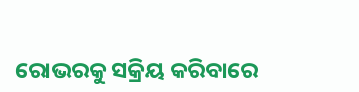ରୋଭରକୁ ସକ୍ରିୟ କରିବାରେ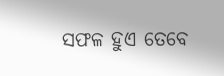ସଫଳ ହୁଏ ତେବେ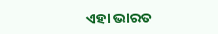ଏହା ଭାରତ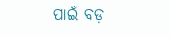ପାଇଁ ବଡ଼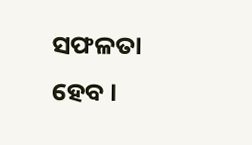ସଫଳତା ହେବ ।